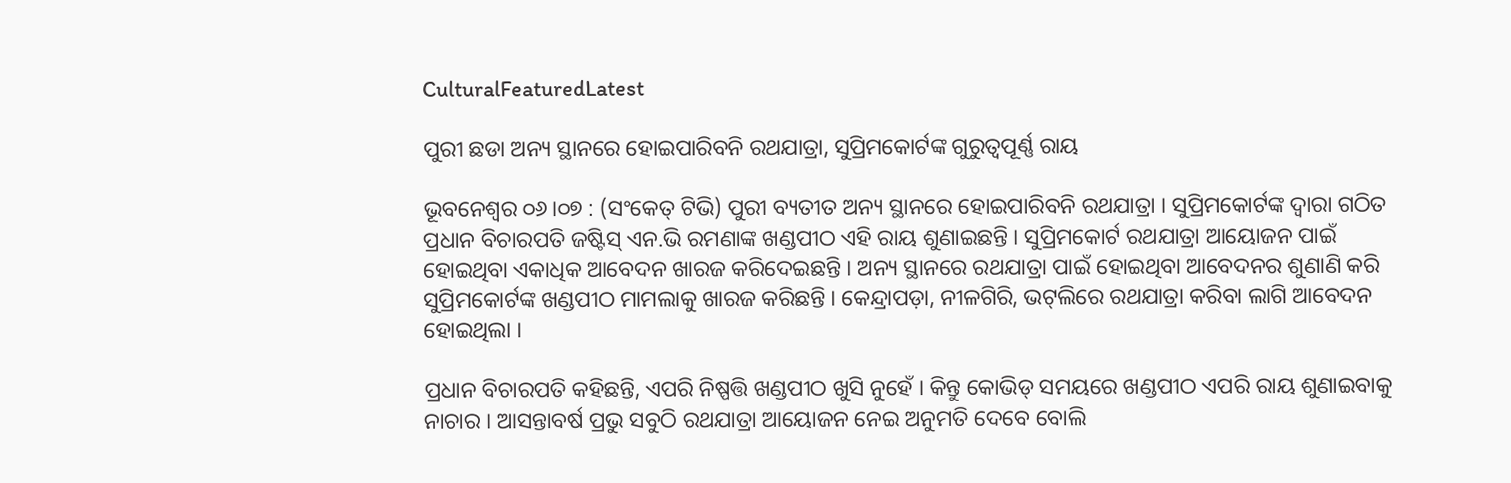CulturalFeaturedLatest

ପୁରୀ ଛଡା ଅନ୍ୟ ସ୍ଥାନରେ ହୋଇପାରିବନି ରଥଯାତ୍ରା, ସୁପ୍ରିମକୋର୍ଟଙ୍କ ଗୁରୁତ୍ବପୂର୍ଣ୍ଣ ରାୟ

ଭୂବନେଶ୍ୱର ୦୬।୦୭ : (ସଂକେତ୍ ଟିଭି) ପୁରୀ ବ୍ୟତୀତ ଅନ୍ୟ ସ୍ଥାନରେ ହୋଇପାରିବନି ରଥଯାତ୍ରା । ସୁପ୍ରିମକୋର୍ଟଙ୍କ ଦ୍ୱାରା ଗଠିତ ପ୍ରଧାନ ବିଚାରପତି ଜଷ୍ଟିସ୍ ଏନ.ଭି ରମଣାଙ୍କ ଖଣ୍ଡପୀଠ ଏହି ରାୟ ଶୁଣାଇଛନ୍ତି । ସୁପ୍ରିମକୋର୍ଟ ରଥଯାତ୍ରା ଆୟୋଜନ ପାଇଁ ହୋଇଥିବା ଏକାଧିକ ଆବେଦନ ଖାରଜ କରିଦେଇଛନ୍ତି । ଅନ୍ୟ ସ୍ଥାନରେ ରଥଯାତ୍ରା ପାଇଁ ହୋଇଥିବା ଆବେଦନର ଶୁଣାଣି କରି ସୁପ୍ରିମକୋର୍ଟଙ୍କ ଖଣ୍ଡପୀଠ ମାମଲାକୁ ଖାରଜ କରିଛନ୍ତି । କେନ୍ଦ୍ରାପଡ଼ା, ନୀଳଗିରି, ଭଟ୍‌ଲିରେ ରଥଯାତ୍ରା କରିବା ଲାଗି ଆବେଦନ ହୋଇଥିଲା ।

ପ୍ରଧାନ ବିଚାରପତି କହିଛନ୍ତି, ଏପରି ନିଷ୍ପତ୍ତି ଖଣ୍ଡପୀଠ ଖୁସି ନୁହେଁ । କିନ୍ତୁ କୋଭିଡ୍ ସମୟରେ ଖଣ୍ଡପୀଠ ଏପରି ରାୟ ଶୁଣାଇବାକୁ ନାଚାର । ଆସନ୍ତାବର୍ଷ ପ୍ରଭୁ ସବୁଠି ରଥଯାତ୍ରା ଆୟୋଜନ ନେଇ ଅନୁମତି ଦେବେ ବୋଲି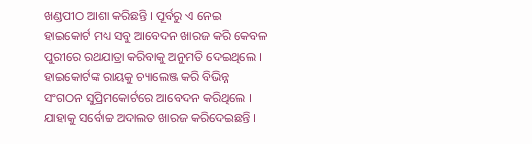ଖଣ୍ଡପୀଠ ଆଶା କରିଛନ୍ତି । ପୂର୍ବରୁ ଏ ନେଇ ହାଇକୋର୍ଟ ମଧ୍ୟ ସବୁ ଆବେଦନ ଖାରଜ କରି କେବଳ ପୁରୀରେ ରଥଯାତ୍ରା କରିବାକୁ ଅନୁମତି ଦେଇଥିଲେ । ହାଇକୋର୍ଟଙ୍କ ରାୟକୁ ଚ୍ୟାଲେଞ୍ଜ କରି ବିଭିନ୍ନ ସଂଗଠନ ସୁପ୍ରିମକୋର୍ଟରେ ଆବେଦନ କରିଥିଲେ । ଯାହାକୁ ସର୍ବୋଚ୍ଚ ଅଦାଲତ ଖାରଜ କରିଦେଇଛନ୍ତି ।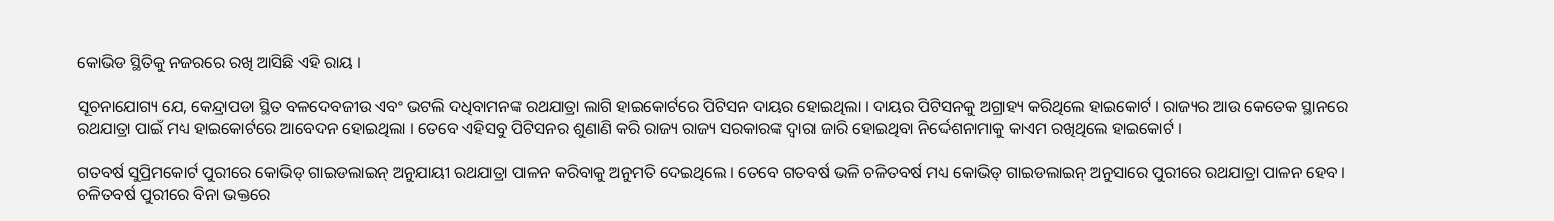କୋଭିଡ ସ୍ଥିତିକୁ ନଜରରେ ରଖି ଆସିଛି ଏହି ରାୟ ।

ସୂଚନାଯୋଗ୍ୟ ଯେ, କେନ୍ଦ୍ରାପଡା ସ୍ଥିତ ବଳଦେବଜୀଉ ଏବଂ ଭଟଲି ଦଧିବାମନଙ୍କ ରଥଯାତ୍ରା ଲାଗି ହାଇକୋର୍ଟରେ ପିଟିସନ ଦାୟର ହୋଇଥିଲା । ଦାୟର ପିଟିସନକୁ ଅଗ୍ରାହ୍ୟ କରିଥିଲେ ହାଇକୋର୍ଟ । ରାଜ୍ୟର ଆଉ କେତେକ ସ୍ଥାନରେ ରଥଯାତ୍ରା ପାଇଁ ମଧ୍ୟ ହାଇକୋର୍ଟରେ ଆବେଦନ ହୋଇଥିଲା । ତେବେ ଏହିସବୁ ପିଟିସନର ଶୁଣାଣି କରି ରାଜ୍ୟ ରାଜ୍ୟ ସରକାରଙ୍କ ଦ୍ଵାରା ଜାରି ହୋଇଥିବା ନିର୍ଦ୍ଦେଶନାମାକୁ କାଏମ ରଖିଥିଲେ ହାଇକୋର୍ଟ ।

ଗତବର୍ଷ ସୁପ୍ରିମକୋର୍ଟ ପୁରୀରେ କୋଭିଡ୍ ଗାଇଡଲାଇନ୍ ଅନୁଯାୟୀ ରଥଯାତ୍ରା ପାଳନ କରିବାକୁ ଅନୁମତି ଦେଇଥିଲେ । ତେବେ ଗତବର୍ଷ ଭଳି ଚଳିତବର୍ଷ ମଧ୍ୟ କୋଭିଡ୍ ଗାଇଡଲାଇନ୍ ଅନୁସାରେ ପୁରୀରେ ରଥଯାତ୍ରା ପାଳନ ହେବ । ଚଳିତବର୍ଷ ପୁରୀରେ ବିନା ଭକ୍ତରେ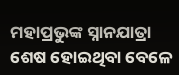ମହାପ୍ରଭୁଙ୍କ ସ୍ନାନଯାତ୍ରା ଶେଷ ହୋଇଥିବା ବେଳେ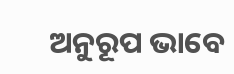ଅନୁରୂପ ଭାବେ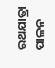ରଥଯାତ୍ରା ପାଳନ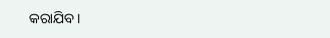କରାଯିବ ।